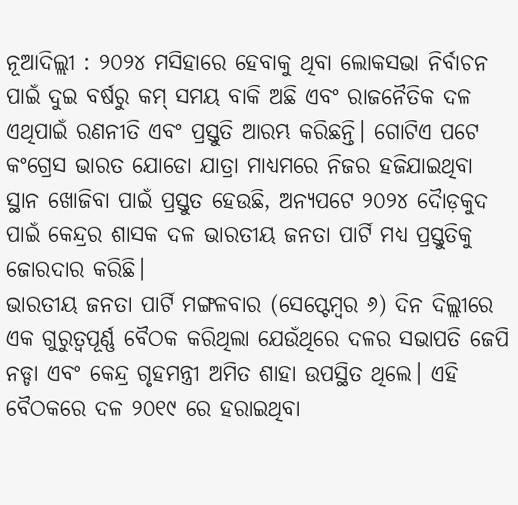ନୂଆଦିଲ୍ଲୀ : ୨୦୨୪ ମସିହାରେ ହେବାକୁ ଥିବା ଲୋକସଭା ନିର୍ବାଚନ ପାଇଁ ଦୁଇ ବର୍ଷରୁ କମ୍ ସମୟ ବାକି ଅଛି ଏବଂ ରାଜନୈତିକ ଦଳ ଏଥିପାଇଁ ରଣନୀତି ଏବଂ ପ୍ରସ୍ତୁତି ଆରମ୍ଭ କରିଛନ୍ତି। ଗୋଟିଏ ପଟେ କଂଗ୍ରେସ ଭାରତ ଯୋଡୋ ଯାତ୍ରା ମାଧ୍ୟମରେ ନିଜର ହଜିଯାଇଥିବା ସ୍ଥାନ ଖୋଜିବା ପାଇଁ ପ୍ରସ୍ତୁତ ହେଉଛି, ଅନ୍ୟପଟେ ୨୦୨୪ ଦୈାଡ଼କୁଦ ପାଇଁ କେନ୍ଦ୍ରର ଶାସକ ଦଳ ଭାରତୀୟ ଜନତା ପାର୍ଟି ମଧ୍ୟ ପ୍ରସ୍ତୁତିକୁ ଜୋରଦାର କରିଛି।
ଭାରତୀୟ ଜନତା ପାର୍ଟି ମଙ୍ଗଳବାର (ସେପ୍ଟେମ୍ବର ୬) ଦିନ ଦିଲ୍ଲୀରେ ଏକ ଗୁରୁତ୍ୱପୂର୍ଣ୍ଣ ବୈଠକ କରିଥିଲା ଯେଉଁଥିରେ ଦଳର ସଭାପତି ଜେପି ନଡ୍ଡା ଏବଂ କେନ୍ଦ୍ର ଗୃହମନ୍ତ୍ରୀ ଅମିତ ଶାହା ଉପସ୍ଥିତ ଥିଲେ। ଏହି ବୈଠକରେ ଦଳ ୨୦୧୯ ରେ ହରାଇଥିବା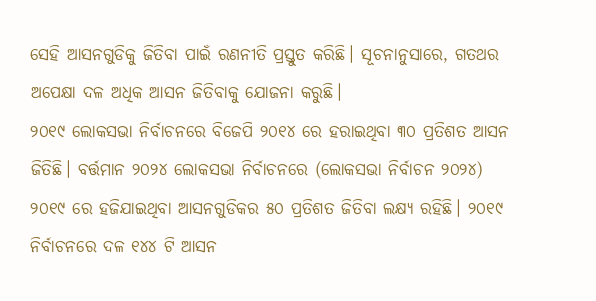ସେହି ଆସନଗୁଡିକୁ ଜିତିବା ପାଇଁ ରଣନୀତି ପ୍ରସ୍ତୁତ କରିଛି। ସୂଚନାନୁସାରେ, ଗତଥର ଅପେକ୍ଷା ଦଳ ଅଧିକ ଆସନ ଜିତିବାକୁ ଯୋଜନା କରୁଛି।
୨୦୧୯ ଲୋକସଭା ନିର୍ବାଚନରେ ବିଜେପି ୨୦୧୪ ରେ ହରାଇଥିବା ୩୦ ପ୍ରତିଶତ ଆସନ ଜିତିଛି। ବର୍ତ୍ତମାନ ୨୦୨୪ ଲୋକସଭା ନିର୍ବାଚନରେ (ଲୋକସଭା ନିର୍ବାଚନ ୨୦୨୪) ୨୦୧୯ ରେ ହଜିଯାଇଥିବା ଆସନଗୁଡିକର ୫୦ ପ୍ରତିଶତ ଜିତିବା ଲକ୍ଷ୍ୟ ରହିଛି। ୨୦୧୯ ନିର୍ବାଚନରେ ଦଳ ୧୪୪ ଟି ଆସନ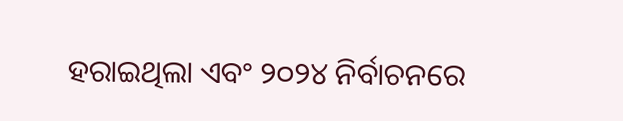ହରାଇଥିଲା ଏବଂ ୨୦୨୪ ନିର୍ବାଚନରେ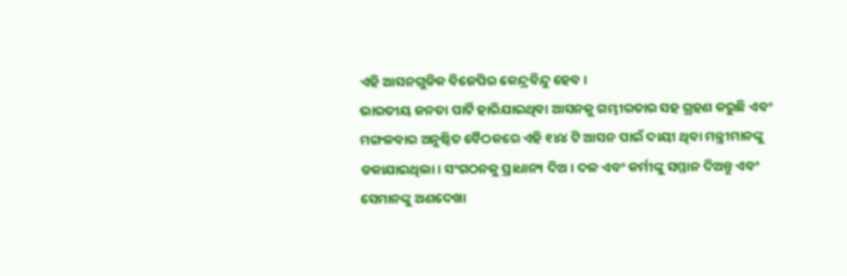ଏହି ଆସନଗୁଡିକ ବିଜେପିର କେନ୍ଦ୍ରବିନ୍ଦୁ ହେବ।
ଭାରତୀୟ ଜନତା ପାର୍ଟି ହାରିଯାଇଥିବା ଆସନକୁ ଗମ୍ଭୀରତାର ସହ ଗ୍ରହଣ କରୁଛି ଏବଂ ମଙ୍ଗଳବାର ଅନୁଷ୍ଠିତ ବୈଠକରେ ଏହି ୧୪୪ ଟି ଆସନ ପାଇଁ ଦାୟୀ ଥିବା ମନ୍ତ୍ରୀମାନଙ୍କୁ ଡକାଯାଇଥିଲା। ସଂଗଠନକୁ ପ୍ରାଧାନ୍ୟ ଦିଅ । ଦଳ ଏବଂ କର୍ମୀଙ୍କୁ ସମ୍ମାନ ଦିଅନ୍ତୁ ଏବଂ ସେମାନଙ୍କୁ ଅଣଦେଖା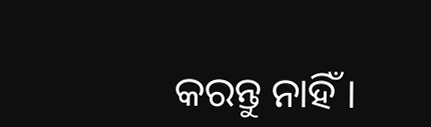କରନ୍ତୁ ନାହିଁ ।